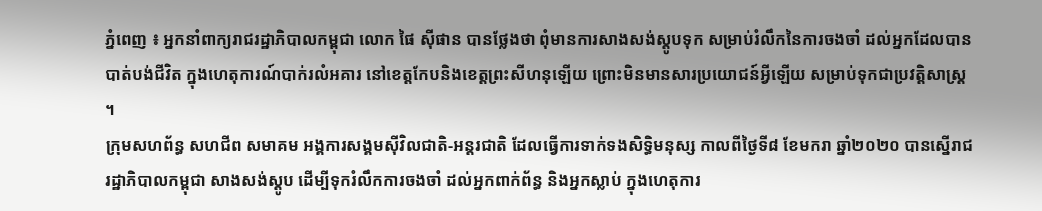ភ្នំពេញ ៖ អ្នកនាំពាក្យរាជរដ្ឋាភិបាលកម្ពុជា លោក ផៃ ស៊ីផាន បានថ្លែងថា ពុំមានការសាងសង់ស្តូបទុក សម្រាប់រំលឹកនៃការចងចាំ ដល់អ្នកដែលបានបាត់បង់ជីវិត ក្នុងហេតុការណ៍បាក់រលំអគារ នៅខេត្តកែបនិងខេត្តព្រះសីហនុឡើយ ព្រោះមិនមានសារប្រយោជន៍អ្វីឡើយ សម្រាប់ទុកជាប្រវត្តិសាស្រ្ត ។
ក្រុមសហព័ន្ធ សហជីព សមាគម អង្គការសង្គមស៊ីវិលជាតិ-អន្តរជាតិ ដែលធ្វើការទាក់ទងសិទ្ធិមនុស្ស កាលពីថ្ងៃទី៨ ខែមករា ឆ្នាំ២០២០ បានស្នើរាជរដ្ឋាភិបាលកម្ពុជា សាងសង់ស្តូប ដើម្បីទុករំលឹកការចងចាំ ដល់អ្នកពាក់ព័ន្ធ និងអ្នកស្លាប់ ក្នុងហេតុការ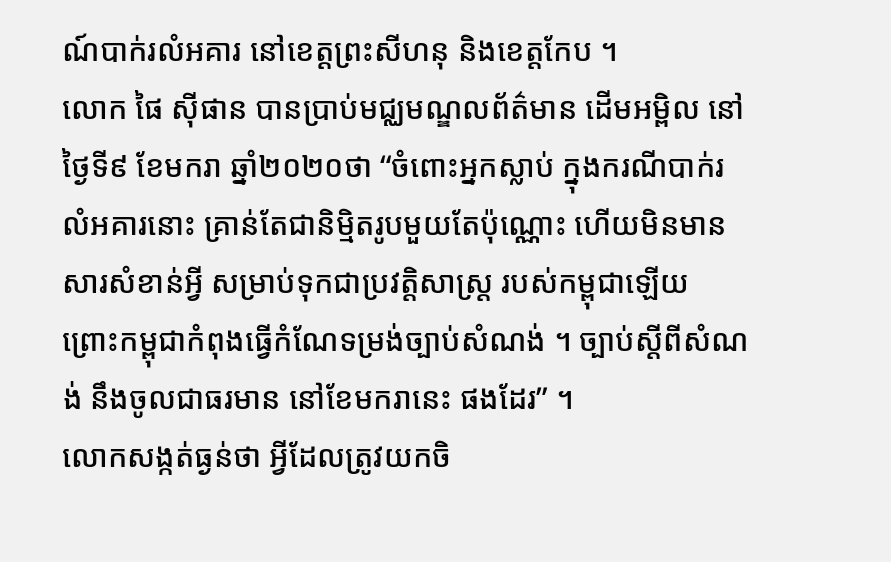ណ៍បាក់រលំអគារ នៅខេត្តព្រះសីហនុ និងខេត្តកែប ។
លោក ផៃ ស៊ីផាន បានប្រាប់មជ្ឈមណ្ឌលព័ត៌មាន ដើមអម្ពិល នៅថ្ងៃទី៩ ខែមករា ឆ្នាំ២០២០ថា “ចំពោះអ្នកស្លាប់ ក្នុងករណីបាក់រលំអគារនោះ គ្រាន់តែជានិម្មិតរូបមួយតែប៉ុណ្ណោះ ហើយមិនមានសារសំខាន់អ្វី សម្រាប់ទុកជាប្រវត្តិសាស្រ្ត របស់កម្ពុជាឡើយ ព្រោះកម្ពុជាកំពុងធ្វើកំណែទម្រង់ច្បាប់សំណង់ ។ ច្បាប់ស្ដីពីសំណង់ នឹងចូលជាធរមាន នៅខែមករានេះ ផងដែរ” ។
លោកសង្កត់ធ្ងន់ថា អ្វីដែលត្រូវយកចិ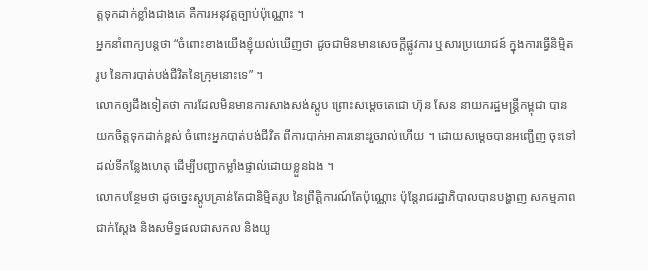ត្តទុកដាក់ខ្លាំងជាងគេ គឺការអនុវត្តច្បាប់ប៉ុណ្ណោះ ។
អ្នកនាំពាក្យបន្តថា “ចំពោះខាងយើងខ្ញុំយល់ឃើញថា ដូចជាមិនមានសេចក្ដីផ្លូវការ ឬសារប្រយោជន៍ ក្នុងការធ្វើនិមិ្មតរូប នៃការបាត់បង់ជីវិតនៃក្រុមនោះទេ” ។
លោកឲ្យដឹងទៀតថា ការដែលមិនមានការសាងសង់ស្តូប ព្រោះសម្ដេចតេជោ ហ៊ុន សែន នាយករដ្ឋមន្រ្តីកម្ពុជា បានយកចិត្តទុកដាក់ខ្ពស់ ចំពោះអ្នកបាត់បង់ជីវិត ពីការបាក់អាគារនោះរួចរាល់ហើយ ។ ដោយសម្ដេចបានអញ្ជើញ ចុះទៅដល់ទីកន្លែងហេតុ ដើម្បីបញ្ជាកម្លាំងផ្ទាល់ដោយខ្លួនឯង ។
លោកបន្ថែមថា ដូចច្នេះស្តូបគ្រាន់តែជានិម្មិតរូប នៃព្រឹត្តិការណ៍តែប៉ុណ្ណោះ ប៉ុន្តែរាជរដ្ឋាភិបាលបានបង្ហាញ សកម្មភាពជាក់ស្តែង និងសមិទ្ធផលជាសកល និងយូ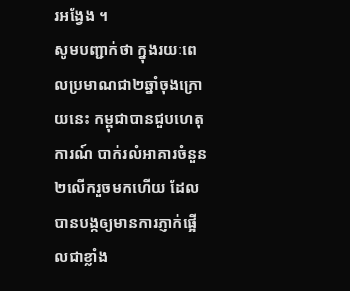រអង្វែង ។
សូមបញ្ជាក់ថា ក្នុងរយៈពេលប្រមាណជា២ឆ្នាំចុងក្រោយនេះ កម្ពុជាបានជួបហេតុការណ៍ បាក់រលំអាគារចំនួន២លើករួចមកហើយ ដែលបានបង្កឲ្យមានការភ្ញាក់ផ្អើលជាខ្លាំង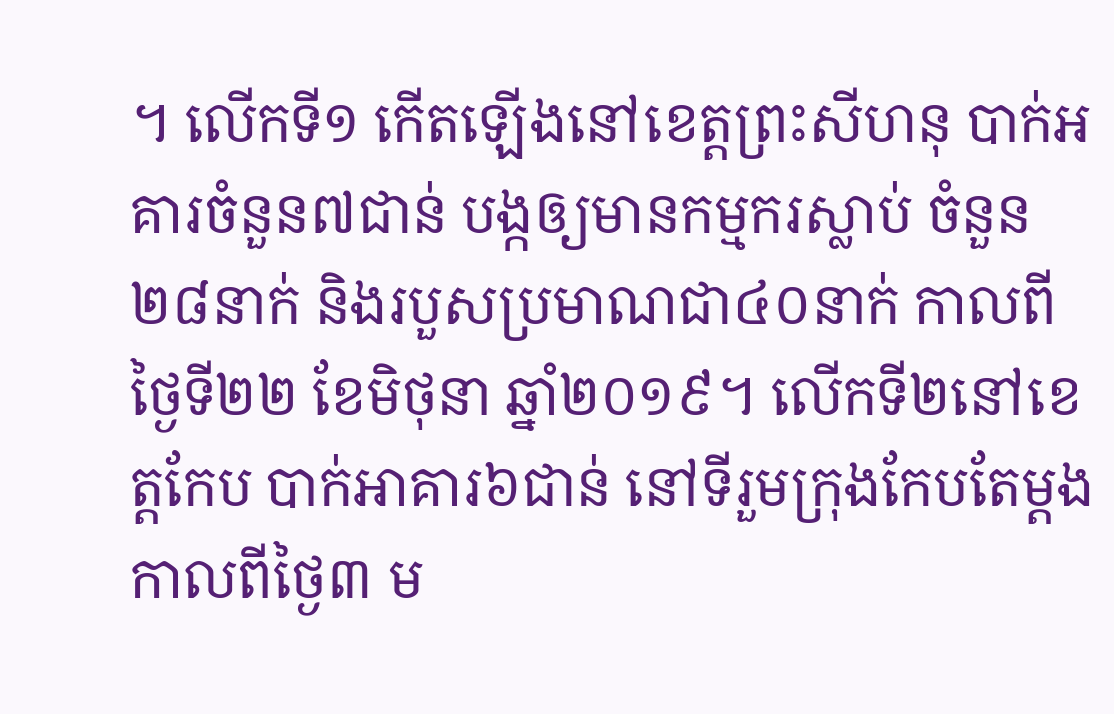។ លើកទី១ កើតឡើងនៅខេត្តព្រះសីហនុ បាក់អគារចំនួន៧ជាន់ បង្កឲ្យមានកម្មករស្លាប់ ចំនួន២៨នាក់ និងរបួសប្រមាណជា៤០នាក់ កាលពីថ្ងៃទី២២ ខែមិថុនា ឆ្នាំ២០១៩។ លើកទី២នៅខេត្តកែប បាក់អាគារ៦ជាន់ នៅទីរួមក្រុងកែបតែម្តង កាលពីថ្ងៃ៣ ម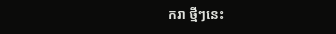ករា ថ្មីៗនេះ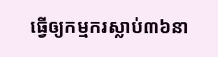ធ្វើឲ្យកម្មករស្លាប់៣៦នា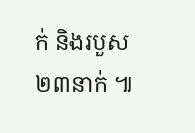ក់ និងរបួស២៣នាក់ ៕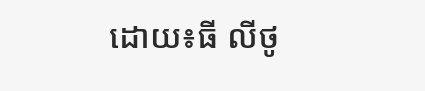ដោយ៖ធី លីថូ